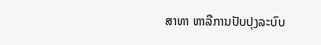ສາທາ ຫາລືການປັບປຸງລະບົບ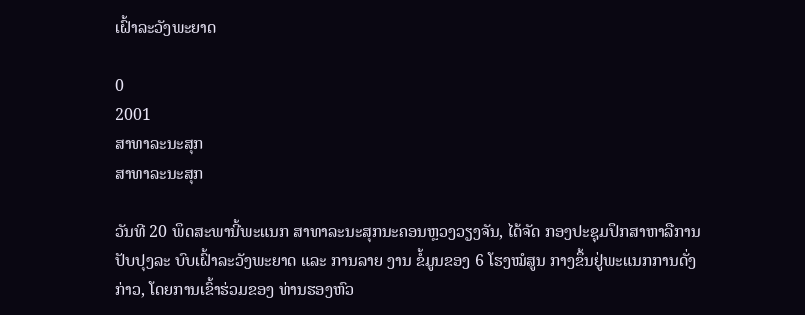ເຝົ້າລະວັງພະຍາດ

0
2001
ສາທາລະນະສຸກ
ສາທາລະນະສຸກ

ວັນທີ 20 ພຶດສະພານີ້ພະແນກ ສາທາລະນະສຸກນະຄອນຫຼວງວຽງຈັນ, ໄດ້ຈັດ ກອງປະຊຸມປຶກສາຫາລືການປັບປຸງລະ ບົບເຝົ້າລະວັງພະຍາດ ແລະ ການລາຍ ງານ ຂໍ້ມູນຂອງ 6 ໂຮງໝໍສູນ ກາງຂຶ້ນຢູ່ພະແນກການດັ່ງກ່າວ, ໂດຍການເຂົ້າຮ່ວມຂອງ ທ່ານຮອງຫົວ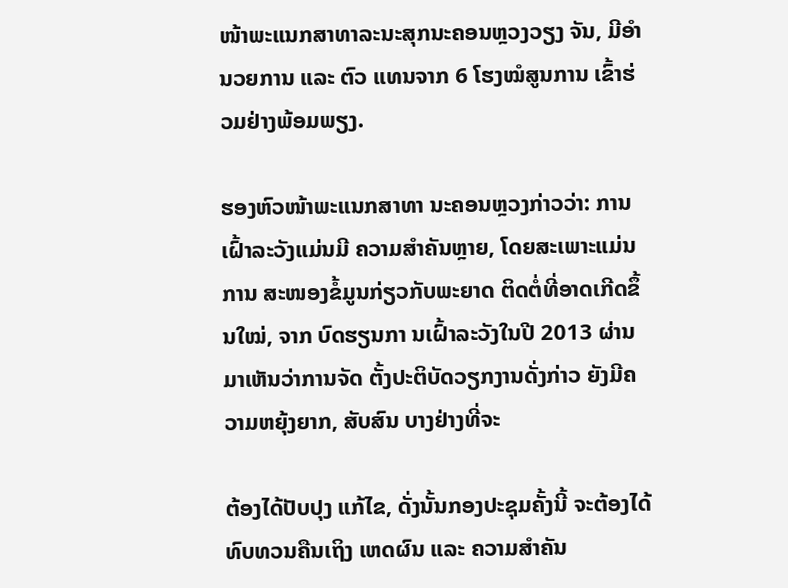ໜ້າພະແນກສາທາລະນະສຸກນະຄອນຫຼວງວຽງ ຈັນ, ມີອຳນວຍການ ແລະ ຕົວ ແທນຈາກ 6 ໂຮງໝໍສູນການ ເຂົ້າຮ່ວມຢ່າງພ້ອມພຽງ.

ຮອງຫົວໜ້າພະແນກສາທາ ນະຄອນຫຼວງກ່າວວ່າ: ການເຝົ້າລະວັງແມ່ນມີ ຄວາມສຳຄັນຫຼາຍ, ໂດຍສະເພາະແມ່ນການ ສະໜອງຂໍ້ມູນກ່ຽວກັບພະຍາດ ຕິດຕໍ່ທີ່ອາດເກີດຂຶ້ນໃໝ່, ຈາກ ບົດຮຽນກາ ນເຝົ້າລະວັງໃນປີ 2013 ຜ່ານມາເຫັນວ່າການຈັດ ຕັ້ງປະຕິບັດວຽກງານດັ່ງກ່າວ ຍັງມີຄວາມຫຍຸ້ງຍາກ, ສັບສົນ ບາງຢ່າງທີ່ຈະ

ຕ້ອງໄດ້ປັບປຸງ ແກ້ໄຂ, ດັ່ງນັ້ນກອງປະຊຸມຄັ້ງນີ້ ຈະຕ້ອງໄດ້ທົບທວນຄືນເຖິງ ເຫດຜົນ ແລະ ຄວາມສຳຄັນ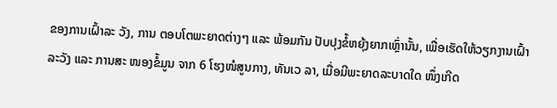ຂອງການເຝົ້າລະ ວັງ, ການ ຕອບໂຕພະຍາດຕ່າງໆ ແລະ ພ້ອມກັນ ປັບປຸງຂໍ້ຫຍຸ້ງຍາກເຫຼົ່ານັ້ນ, ເພື່ອເຮັດໃຫ້ວຽກງານເຝົ້າ ລະວັງ ແລະ ການສະ ໜອງຂໍ້ມູນ ຈາກ 6 ໂຮງໜໍສູນກາງ, ທັນເວ ລາ, ເມື່ອມີພະຍາດລະບາດໃດ ໜຶ່ງເກີດ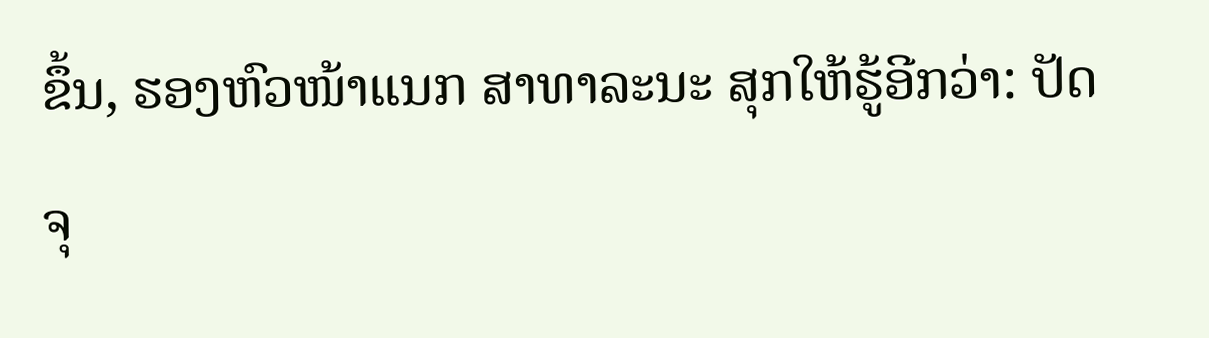ຂຶ້ນ, ຮອງຫົວໜ້າແນກ ສາທາລະນະ ສຸກໃຫ້ຮູ້ອີກວ່າ: ປັດຈຸ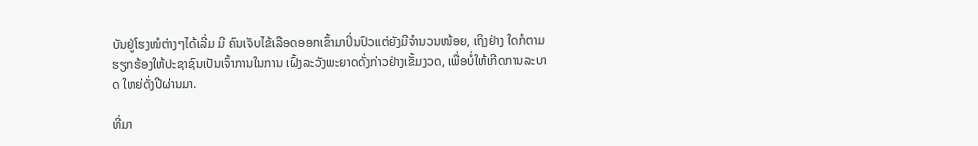ບັນຢູ່ໂຮງໜໍຕ່າງໆໄດ້ເລີ່ມ ມີ ຄົນເຈັບໄຂ້ເລືອດອອກເຂົ້າມາປິ່ນປົວແຕ່ຍັງມີຈຳນວນໜ້ອຍ, ເຖິງຢ່າງ ໃດກໍຕາມຮຽກຮ້ອງໃຫ້ປະຊາຊົນເປັນເຈົ້າການໃນການ ເຝົ້ງລະວັງພະຍາດດັ່ງກ່າວຢ່າງເຂັ້ມງວດ, ເພື່ອບໍ່ໃຫ້ເກີດການລະບາດ ໃຫຍ່ດັ່ງປີຜ່ານມາ.

ທີ່ມາ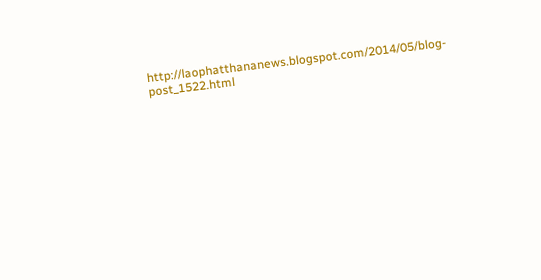http://laophatthananews.blogspot.com/2014/05/blog-post_1522.html